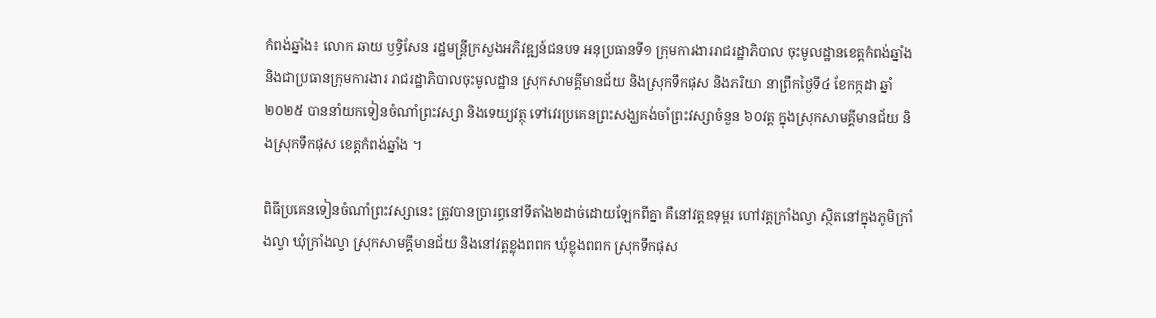កំពង់ឆ្នាំង៖ លោក ឆាយ ឫទ្ធិសែន រដ្ឋមន្ដ្រីក្រសួងអភិវឌ្ឍន៍ជនបទ អនុប្រធានទី១ ក្រុមការងាររាជរដ្ឋាភិបាល ចុះមូលដ្ឋានខេត្តកំពង់ឆ្នាំង និងជាប្រធានក្រុមការងារ រាជរដ្ឋាភិបាលចុះមូលដ្ឋាន ស្រុកសាមគ្គីមានជ័យ និងស្រុកទឹកផុស និងភរិយា នាព្រឹកថ្ងៃទី៤ ខែកក្កដា ឆ្នាំ២០២៥ បាននាំយកទៀនចំណាំព្រះវស្សា និងទេយ្យវត្ថុ ទៅវេរប្រគេនព្រះសង្ឃគង់ចាំព្រះវស្សាចំនួន ៦០វត្ត ក្នុងស្រុកសាមគ្គីមានជ័យ និងស្រុកទឹកផុស ខេត្តកំពង់ឆ្នាំង ។

ពិធីប្រគេនទៀនចំណាំព្រះវស្សានេះ ត្រូវបានប្រារព្ធនៅទីតាំង២ដាច់ដោយឡែកពីគ្នា គឺនៅវត្តឧទុម្ពរ ហៅវត្តក្រាំងល្វា ស្ថិតនៅក្នុងភូមិក្រាំងល្វា ឃុំក្រាំងល្វា ស្រុកសាមគ្គីមានជ័យ និងនៅវត្តខ្លុងពពក ឃុំខ្លុងពពក ស្រុកទឹកផុស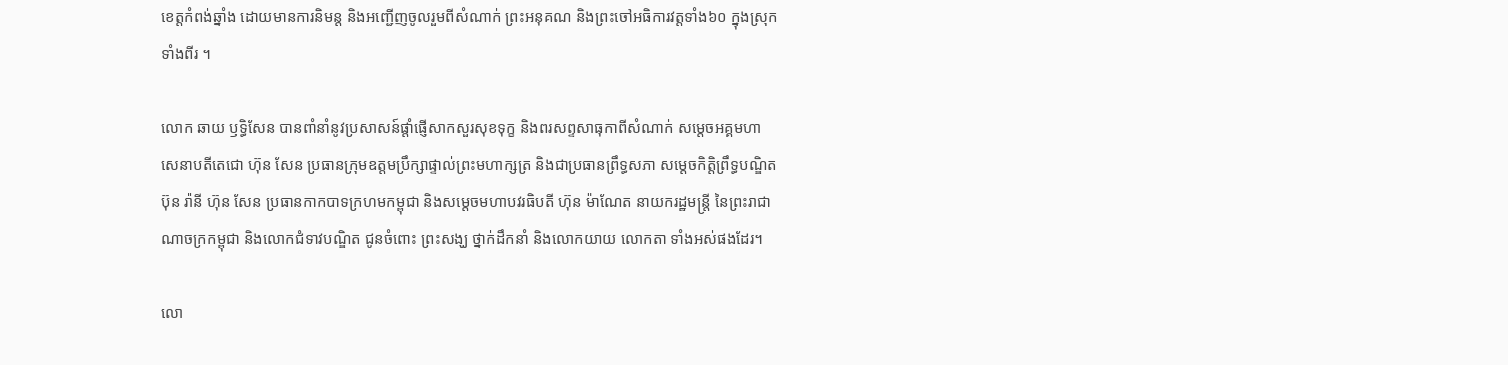ខេត្តកំពង់ឆ្នាំង ដោយមានការនិមន្ដ និងអញ្ជើញចូលរួមពីសំណាក់ ព្រះអនុគណ និងព្រះចៅអធិការវត្តទាំង៦០ ក្នុងស្រុកទាំងពីរ ។

លោក ឆាយ ឫទ្ធិសែន បានពាំនាំនូវប្រសាសន៍ផ្ដាំផ្ញើសាកសួរសុខទុក្ខ និងពរសព្ទសាធុកាពីសំណាក់ សម្តេចអគ្គមហាសេនាបតីតេជោ ហ៊ុន សែន ប្រធានក្រុមឧត្តមប្រឹក្សាផ្ទាល់ព្រះមហាក្សត្រ និងជាប្រធានព្រឹទ្ធសភា សម្តេចកិត្តិព្រឹទ្ធបណ្ឌិត ប៊ុន រ៉ានី ហ៊ុន សែន ប្រធានកាកបាទក្រហមកម្ពុជា និងសម្តេចមហាបវរធិបតី ហ៊ុន ម៉ាណែត នាយករដ្ឋមន្រ្តី នៃព្រះរាជាណាចក្រកម្ពុជា និងលោកជំទាវបណ្ឌិត ជូនចំពោះ ព្រះសង្ឃ ថ្នាក់ដឹកនាំ និងលោកយាយ លោកតា ទាំងអស់ផងដែរ។

លោ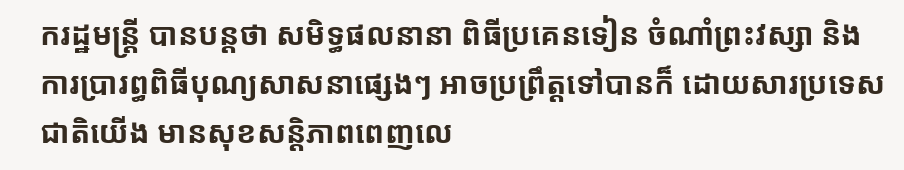ករដ្ឋមន្ដ្រី បានបន្តថា សមិទ្ធផលនានា ពិធីប្រគេនទៀន ចំណាំព្រះវស្សា និងការប្រារព្ធពិធីបុណ្យសាសនាផ្សេងៗ អាចប្រព្រឹត្តទៅបានក៏ ដោយសារប្រទេសជាតិយើង មានសុខសន្តិភាពពេញលេ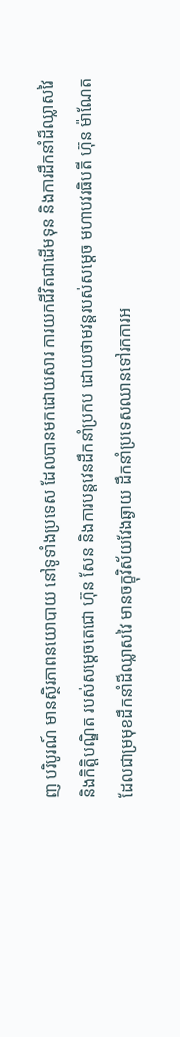ញ បរិបូរណ៍ មានស្ថិរភាពនយោបាយ នៅទូទាំងប្រទេស ដែលបានមកដោយសារ ការយកជីវិតជាដើមទុន និងការដឹកនាំដ៏ឈ្លាសវៃ និងកិត្តិបណ្ឌិត របស់សម្ដេចតេជោ ហ៊ុន សែន និងការបន្តវេនដឹកនាំប្រកប ដោយថាមវន្តរបស់សម្ដេច មហាបវរធិបតី ហ៊ុន ម៉ាណែត ដែលជាម្រមុខដឹកនាំដ៏ឈ្លាសវៃ មានចក្ខុវិស័យវែងឆ្ងាយ ដឹកនាំប្រទេសឈានទៅរកការអ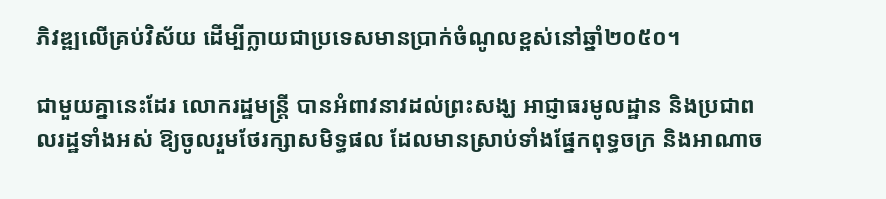ភិវឌ្ឍលើគ្រប់វិស័យ ដើម្បីក្លាយជាប្រទេសមានប្រាក់ចំណូលខ្ពស់នៅឆ្នាំ២០៥០។

ជាមួយគ្នានេះដែរ លោករដ្ឋមន្រ្ដី បានអំពាវនាវដល់ព្រះសង្ឃ អាជ្ញាធរមូលដ្ឋាន និងប្រជាពលរដ្ឋទាំងអស់ ឱ្យចូលរួមថែរក្សាសមិទ្ធផល ដែលមានស្រាប់ទាំងផ្នែកពុទ្ធចក្រ និងអាណាច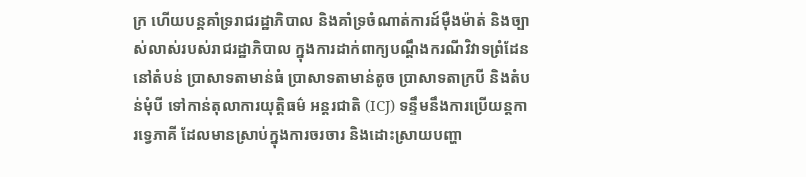ក្រ ហើយបន្ដគាំទ្ររាជរដ្ឋាភិបាល និងគាំទ្រចំណាត់ការដ៍ម៉ឺងម៉ាត់ និងច្បាស់លាស់របស់រាជរដ្ឋាភិបាល ក្នុងការដាក់ពាក្យបណ្ដឹងករណីវិវាទព្រំដែននៅតំបន់ ប្រាសាទតាមាន់ធំ ប្រាសាទតាមាន់តូច ប្រាសាទតាក្របី និងតំបន់មុំបី ទៅកាន់តុលាការយុត្តិធម៌ អន្តរជាតិ (ICJ) ទន្ទឹមនឹងការប្រើយន្តការទ្វេភាគី ដែលមានស្រាប់ក្នុងការចរចារ និងដោះស្រាយបញ្ហា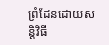ព្រំដែនដោយសន្តិវិធី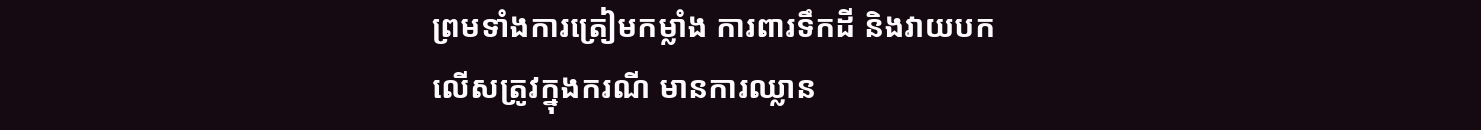ព្រមទាំងការត្រៀមកម្លាំង ការពារទឹកដី និងវាយបកលើសត្រូវក្នុងករណី មានការឈ្លាន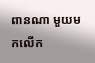ពានណា មួយមកលើក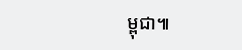ម្ពុជា៕